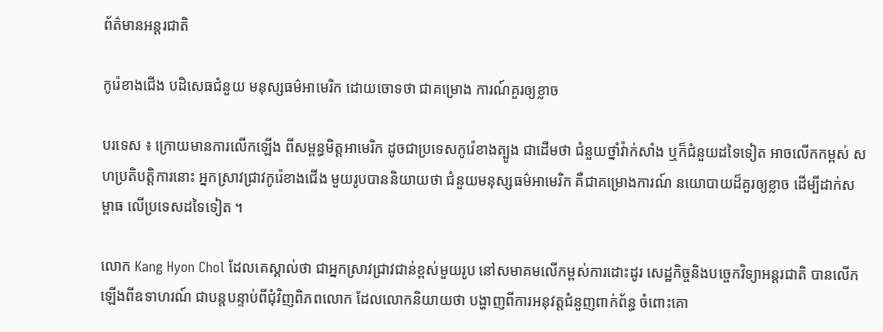ព័ត៌មានអន្តរជាតិ

កូរ៉េខាងជើង បដិសេធជំនួយ មនុស្សធម៌អាមេរិក ដោយចោទថា ជាគម្រោង ការណ៍គួរឲ្យខ្លាច

បរទេស ៖ ក្រោយមានការលើកឡើង ពីសម្ពន្ធមិត្តអាមេរិក ដូចជាប្រទេសកូរ៉េខាងត្បូង ជាដើមថា ជំនួយថ្នាំវ៉ាក់សាំង ឬក៏ជំនួយដទៃទៀត អាចលើកកម្ពស់ សហប្រតិបត្តិការនោះ អ្នកស្រាវជ្រាវកូរ៉េខាងជើង មួយរូបបាននិយាយថា ជំនួយមនុស្សធម៌អាមេរិក គឺជាគម្រោងការណ៍ នយោបាយដ៏គួរឲ្យខ្លាច ដើម្បីដាក់សម្ពាធ លើប្រទេសដទៃទៀត ។

លោក Kang Hyon Chol ដែលគេស្គាល់ថា ជាអ្នកស្រាវជ្រាវជាន់ខ្ពស់មួយរូប នៅសមាគមលើកម្ពស់ការដោះដូរ សេដ្ឋកិច្ចនិងបច្ចេកវិទ្យាអន្តរជាតិ បានលើកឡើងពីឧទាហរណ៍ ជាបន្តបន្ទាប់ពីជុំវិញពិភពលោក ដែលលោកនិយាយថា បង្ហាញពីការអនុវត្តជំនួញពាក់ព័ន្ធ ចំពោះគោ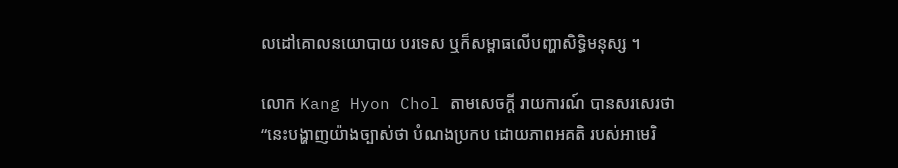លដៅគោលនយោបាយ បរទេស ឬក៏សម្ពាធលើបញ្ហាសិទ្ធិមនុស្ស ។

លោក Kang Hyon Chol តាមសេចក្តី រាយការណ៍ បានសរសេរថា “នេះបង្ហាញយ៉ាងច្បាស់ថា បំណងប្រកប ដោយភាពអគតិ របស់អាមេរិ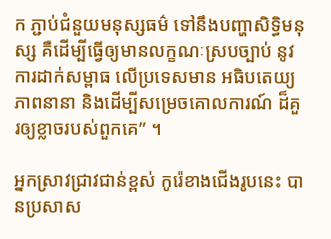ក ភ្ជាប់ជំនួយមនុស្សធម៌ ទៅនឹងបញ្ហាសិទ្ធិមនុស្ស គឺដើម្បីធ្វើឲ្យមានលក្ខណៈស្របច្បាប់ នូវការដាក់សម្ពាធ លើប្រទេសមាន អធិបតេយ្យភាពនានា និងដើម្បីសម្រេចគោលការណ៍ ដ៏គួរឲ្យខ្លាចរបស់ពួកគេ” ។

អ្នកសា្រវជ្រាវជាន់ខ្ពស់ កូរ៉េខាងជើងរូបនេះ បានប្រសាស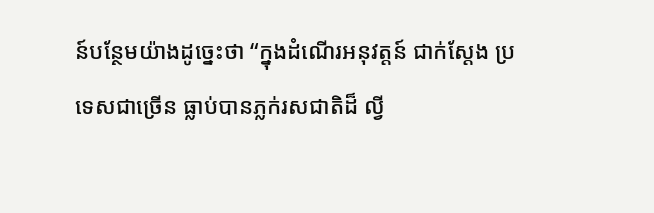ន៍បន្ថែមយ៉ាងដូច្នេះថា “ក្នុងដំណើរអនុវត្តន៍ ជាក់ស្តែង ប្រទេសជាច្រើន ធ្លាប់បានភ្លក់រសជាតិដ៏ ល្វី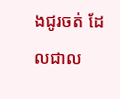ងជូរចត់ ដែលជាល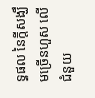ទ្ធផល នៃក្តីសង្ឃឹមច្រើនហួស លើជំនួយ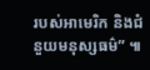របស់អាមេរិក និងជំនួយមនុស្សធម៌” ៕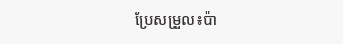ប្រែសម្រួល៖ប៉ា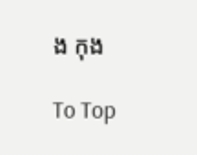ង កុង

To Top